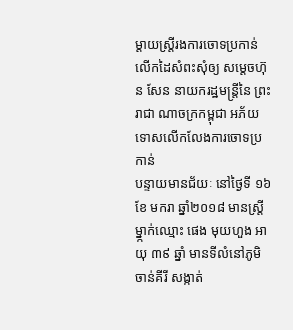ម្តាយស្ត្រីរងការចោទប្រកាន់ លើកដៃសំពះសុំឲ្យ សម្តេចហ៊ុន សែន នាយករដ្ឋមន្ត្រីនៃ ព្រះរាជា ណាចក្រកម្ពុជា អភ័យទោសលើកលែងការចោទប្រកាន់
បន្ទាយមានជ័យៈ នៅថ្ងៃទី ១៦ ខែ មករា ឆ្នាំ២០១៨ មានស្ត្រីម្នា្កក់ឈ្មោះ ផេង មុយហួង អាយុ ៣៩ ឆ្នាំ មានទីលំនៅភូមិចាន់គីរី សង្កាត់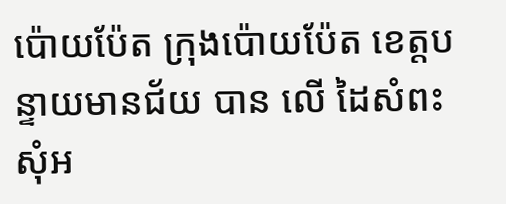ប៉ោយប៉ែត ក្រុងប៉ោយប៉ែត ខេត្តបន្ទាយមានជ័យ បាន លើ ដៃសំពះសុំអ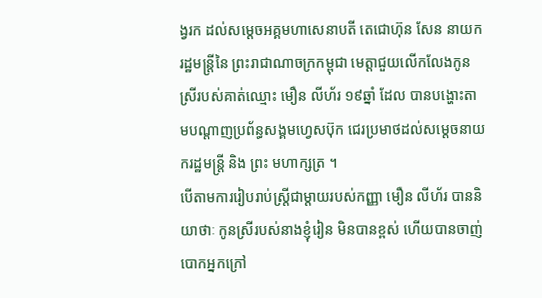ង្វរក ដល់សម្តេចអគ្គមហាសេនាបតី តេជោហ៊ុន សែន នាយករដ្ឋមន្ត្រីនៃ ព្រះរាជាណាចក្រកម្ពុជា មេត្តាជួយលើកលែងកូនស្រីរបស់គាត់ឈ្មោះ មឿន លីហ័រ ១៩ឆ្នាំ ដែល បានបង្ហោះតាមបណ្តាញប្រព័ន្ធសង្គមហ្វេសប៊ុក ជេរប្រមាថដល់សម្តេចនាយករដ្ឋមន្ត្រី និង ព្រះ មហាក្សត្រ ។
បើតាមការរៀបរាប់ស្ត្រីជាម្តាយរបស់កញ្ញា មឿន លីហ័រ បាននិយាថាៈ កូនស្រីរបស់នាងខ្ញុំរៀន មិនបានខ្ពស់ ហើយបានចាញ់បោកអ្នកក្រៅ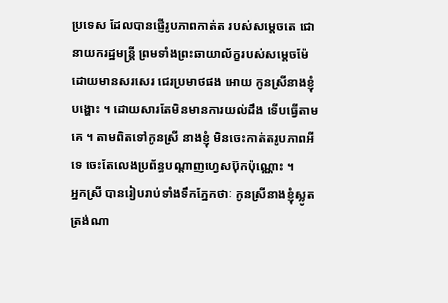ប្រទេស ដែលបានផ្ញើរូបភាពកាត់ត របស់សម្តេចតេ ជោនាយករដ្ឋមន្ត្រី ព្រមទាំងព្រះឆាយាល័ក្ខរបស់សម្តេចម៉ែ ដោយមានសរសេរ ជេរប្រមាថផង អោយ កូនស្រីនាងខ្ញុំបង្ហោះ ។ ដោយសារតែមិនមានការយល់ដឹង ទើបធ្វើតាមគេ ។ តាមពិតទៅកូនស្រី នាងខ្ញុំ មិនចេះកាត់តរូបភាពអីទេ ចេះតែលេងប្រព័ន្ធបណ្តាញហ្វេសប៊ុកប៉ុណ្ណោះ ។
អ្នកស្រី បានរៀបរាប់ទាំងទឹកភ្នែកថាៈ កូនស្រីនាងខ្ញុំស្លូតត្រង់ណា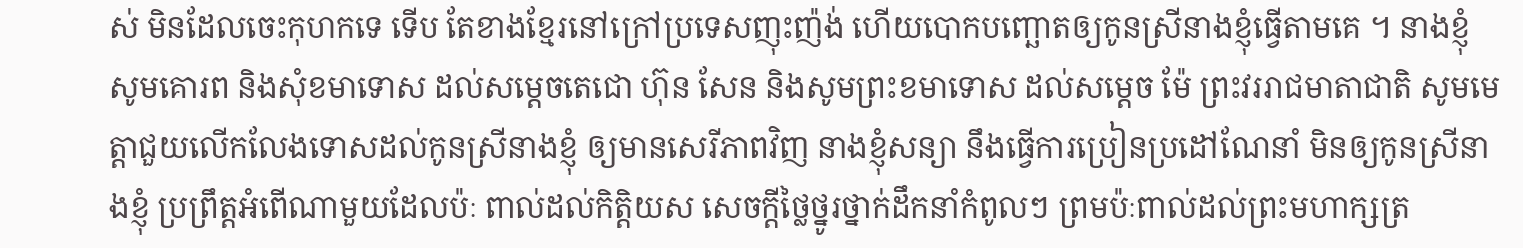ស់ មិនដែលចេះកុហកទេ ទើប តែខាងខ្មែរនៅក្រៅប្រទេសញុះញ៉ង់ ហើយបោកបញ្ឆោតឲ្យកូនស្រីនាងខ្ញុំធ្វើតាមគេ ។ នាងខ្ញុំ សូមគោរព និងសុំខមាទោស ដល់សម្តេចតេជោ ហ៊ុន សែន និងសូមព្រះខមាទោស ដល់សម្តេច ម៉ែ ព្រះវររាជមាតាជាតិ សូមមេត្តាជួយលើកលែងទោសដល់កូនស្រីនាងខ្ញុំ ឲ្យមានសេរីភាពវិញ នាងខ្ញុំសន្យា នឹងធ្វើការប្រៀនប្រដៅណែនាំ មិនឲ្យកូនស្រីនាងខ្ញុំ ប្រព្រឹត្តអំពើណាមួយដែលប៉ៈ ពាល់ដល់កិត្តិយស សេចក្តីថ្លៃថ្នូរថ្នាក់ដឹកនាំកំពូលៗ ព្រមប៉ៈពាល់ដល់ព្រះមហាក្សត្រ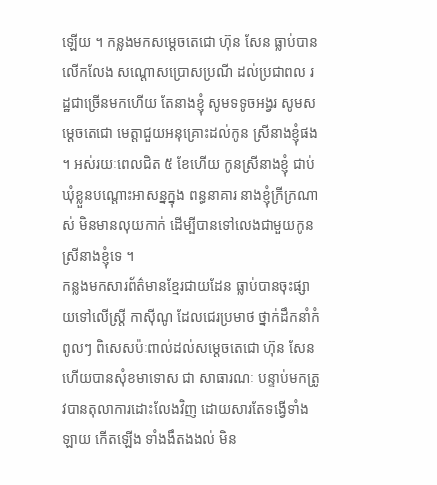ឡើយ ។ កន្លងមកសម្តេចតេជោ ហ៊ុន សែន ធ្លាប់បានលើកលែង សណ្តោសប្រោសប្រណី ដល់ប្រជាពល រដ្ឋជាច្រើនមកហើយ តែនាងខ្ញុំ សូមទទូចអង្វរ សូមសម្តេចតេជោ មេត្តាជួយអនុគ្រោះដល់កូន ស្រីនាងខ្ញុំផង ។ អស់រយៈពេលជិត ៥ ខែហើយ កូនស្រីនាងខ្ញុំ ជាប់ឃុំខ្លួនបណ្តោះអាសន្នក្នុង ពន្ធនាគារ នាងខ្ញុំក្រីក្រណាស់ មិនមានលុយកាក់ ដើម្បីបានទៅលេងជាមួយកូនស្រីនាងខ្ញុំទេ ។
កន្លងមកសារព័ត៌មានខ្មែរជាយដែន ធ្លាប់បានចុះផ្សាយទៅលើស្ត្រី កាស៊ីណូ ដែលជេរប្រមាថ ថ្នាក់ដឹកនាំកំពូលៗ ពិសេសប៉ៈពាល់ដល់សម្តេចតេជោ ហ៊ុន សែន ហើយបានសុំខមាទោស ជា សាធារណៈ បន្ទាប់មកត្រូវបានតុលាការដោះលែងវិញ ដោយសារតែទង្វើទាំងឡាយ កើតឡើង ទាំងងឹតងងល់ មិន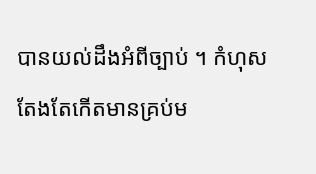បានយល់ដឹងអំពីច្បាប់ ។ កំហុសតែងតែកើតមានគ្រប់ម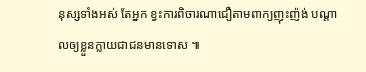នុស្សទាំងអស់ តែអ្នក ខ្វះការពិចារណាជឿតាមពាក្យញុះញ៉ង់ បណ្តាលឲ្យខ្លួនក្លាយជាជនមានទោស ៕